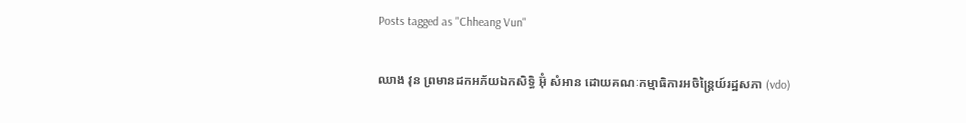Posts tagged as "Chheang Vun"

ឈាង វុន ព្រមានដកអភ័យឯកសិទ្ធិ អ៊ុំ សំអាន ដោយគណៈកម្មាធិការអចិន្ត្រៃយ៍រដ្ឋសភា (vdo)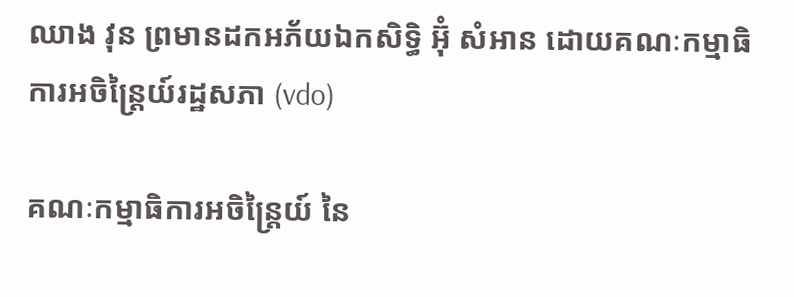ឈាង វុន ព្រមានដកអភ័យឯកសិទ្ធិ អ៊ុំ សំអាន ដោយគណៈកម្មាធិការអចិន្ត្រៃយ៍រដ្ឋសភា (vdo)

គណៈកម្មាធិការអចិន្ត្រៃយ៍ នៃ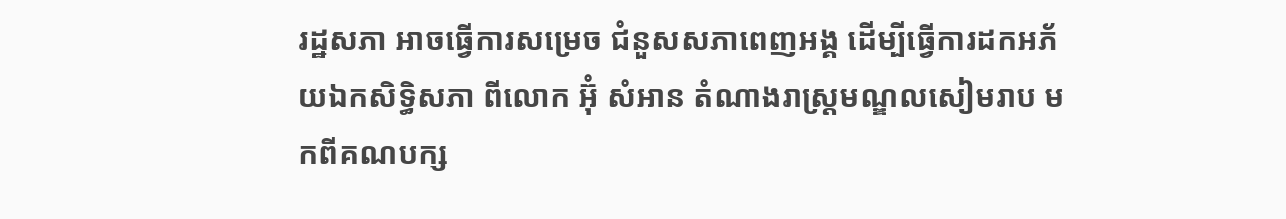រដ្ឋសភា អាចធ្វើការសម្រេច ជំនួសសភាពេញអង្គ ដើម្បីធ្វើការដកអភ័យឯកសិទ្ធិសភា ពីលោក អ៊ុំ សំអាន តំណាងរាស្ត្រមណ្ឌលសៀមរាប មកពីគណបក្ស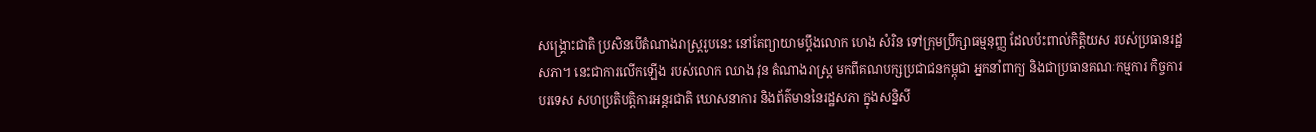សង្គ្រោះជាតិ ប្រសិនបើតំណាងរាស្ត្ររូបនេះ នៅតែព្យាយាមប្ដឹងលោក ហេង សំរិន ទៅក្រុមប្រឹក្សាធម្មនុញ្ញ ដែលប៉ះពាល់កិត្តិយស របស់ប្រធានរដ្ឋសភា។ នេះជាការលើកឡើង របស់លោក ឈាង វុន តំណាងរាស្ត្រ មកពីគណបក្សប្រជាជនកម្ពុជា អ្នកនាំពាក្យ និងជាប្រធានគណៈកម្មការ កិច្ចការបរទេស សហប្រតិបត្តិការអន្តរជាតិ ឃោសនាការ និងព័ត៌មាននៃរដ្ឋសភា ក្នុងសន្និសី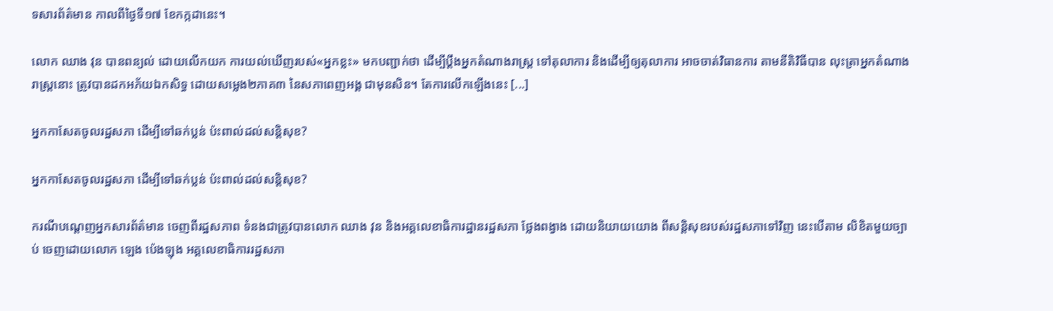ទសារព័ត៌មាន កាលពីថ្ងៃទី១៧ ខែកក្កដានេះ។

លោក ឈាង វុន បានពន្យល់ ដោយលើកយក ការយល់ឃើញរបស់«អ្នកខ្លះ» មកបញ្ជាក់ថា ដើម្បីប្ដឹងអ្នកតំណាងរាស្ត្រ ទៅតុលាការ និងដើម្បីឲ្យតុលាការ អាចចាត់វិធានការ តាមនីតិវិធីបាន លុះត្រាអ្នកតំណាងរាស្ត្រនោះ ត្រូវបានដកអភ័យឯកសិទ្ធ ដោយសម្លេង២ភាគ៣ នៃសភាពេញអង្គ ជាមុនសិន។ តែការលើកឡើងនេះ [...]

អ្នកកាសែតចូលរដ្ឋសភា ដើម្បីទៅឆក់ប្លន់ ប៉ះពាល់ដល់សន្ដិសុខ?

អ្នកកាសែតចូលរដ្ឋសភា ដើម្បីទៅឆក់ប្លន់ ប៉ះពាល់ដល់សន្ដិសុខ?

ករណីបណ្ដេញអ្នកសារព័ត៌មាន ចេញពីរដ្ឋសភាព ទំនងជាត្រូវបានលោក ឈាង វុន និងអគ្គលេខាធិការដ្ឋានរដ្ឋសភា ថ្លែងពង្វាង ដោយនិយាយយោង ពីសន្ដិសុខរបស់រដ្ឋសភាទៅវិញ នេះបើតាម លិខិតមួយច្បាប់ ចេញដោយលោក ឡេង ប៉េងឡុង អគ្គលេខាធិការរដ្ឋសភា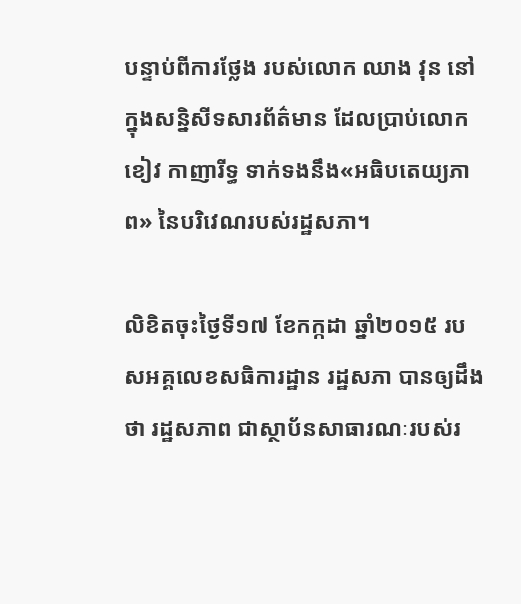បន្ទាប់ពីការថ្លែង របស់លោក ឈាង វុន នៅក្នុងសន្និសីទសារព័ត៌មាន ដែលប្រាប់លោក ខៀវ កាញារីទ្ធ ទាក់ទងនឹង«អធិបតេយ្យភាព» នៃបរិវេណរបស់រដ្ឋសភា។

លិខិតចុះថ្ងៃទី១៧ ខែកក្កដា ឆ្នាំ២០១៥ របសអគ្គលេខសធិការដ្ឋាន រដ្ឋសភា បានឲ្យដឹងថា រដ្ឋសភាព ជាស្ថាប័នសាធារណៈរបស់រ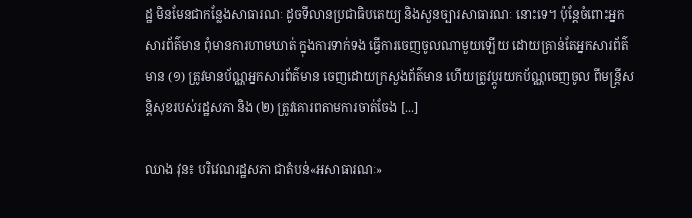ដ្ឋ មិនមែនជាកន្លែងសាធារណៈ ដូចទីលានប្រជាធិបតេយ្យ និងសួនច្បារសាធារណៈ នោះទេ។ ប៉ុន្តែចំពោះអ្នកសារព័ត៌មាន ពុំមានការហាមឃាត់ ក្នុងការទាក់ទង ធ្វើការចេញចូលណាមួយឡើយ ដោយគ្រាន់តែអ្នកសារព័ត៌មាន (១) ត្រូវមានប័ណ្ណអ្នកសារព័ត៌មាន ចេញដោយក្រសួងព័ត៌មាន ហើយត្រូវប្ដូរយកប័ណ្ណចេញចូល ពីមន្ត្រីសន្តិសុខរបស់រដ្ឋសភា និង (២) ត្រូវគោរពតាមការចាត់ចែង [...]

ឈាង វុន៖ បរិវេណរដ្ឋសភា ជាតំបន់«អសាធារណៈ»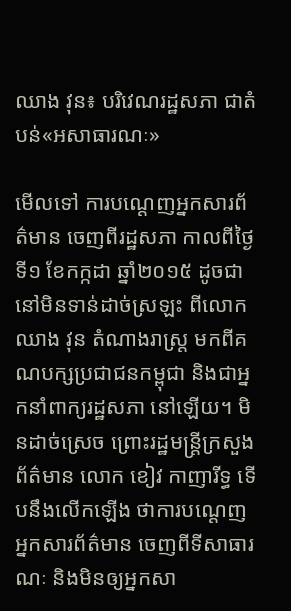ឈាង វុន៖ បរិវេណរដ្ឋសភា ជាតំបន់«អសាធារណៈ»

មើលទៅ ការបណ្ដេញអ្នកសារព័ត៌មាន ចេញពីរដ្ឋសភា កាលពីថ្ងៃទី១ ខែកក្កដា ឆ្នាំ២០១៥ ដូចជានៅមិនទាន់ដាច់ស្រឡះ ពីលោក ឈាង វុន តំណាងរាស្ត្រ មកពីគណបក្សប្រជាជនកម្ពុជា និងជាអ្នកនាំពាក្យរដ្ឋសភា នៅឡើយ។ មិនដាច់ស្រេច ព្រោះរដ្ឋមន្ត្រីក្រសួងព័ត៌មាន លោក ខៀវ កាញារីទ្ធ ទើបនឹងលើកឡើង ថាការបណ្ដេញអ្នកសារព័ត៌មាន ចេញពីទីសាធារណៈ និងមិនឲ្យអ្នកសា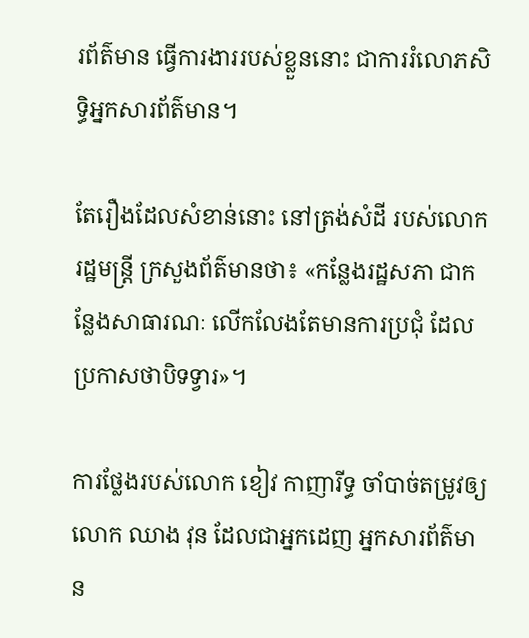រព័ត៌មាន ធ្វើការងាររបស់ខ្លួននោះ ជាការរំលោភសិទ្ធិអ្នកសារព័ត៌មាន។

តែរឿងដែលសំខាន់នោះ នៅត្រង់សំដី របស់លោករដ្ឋមន្ត្រី ក្រសួងព័ត៌មានថា៖ «កន្លែងរដ្ឋសភា ជាកន្លែងសាធារណៈ លើកលែងតែមានការប្រជុំ ដែលប្រកាសថាបិទទ្វារ»។

ការថ្លែងរបស់លោក ខៀវ កាញារីទ្ធ ចាំបាច់តម្រូវឲ្យលោក ឈាង វុន ដែលជាអ្នកដេញ អ្នកសារព័ត៌មាន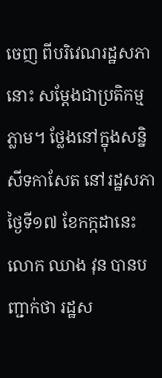ចេញ ពីបរិវេណរដ្ឋសភានោះ សម្ដែងជាប្រតិកម្មភ្លាម។ ថ្លែងនៅក្នុងសន្និសីទកាសែត នៅរដ្ឋសភា ថ្ងៃទី១៧ ខែកក្កដានេះ លោក ឈាង វុន បានបញ្ជាក់ថា រដ្ឋស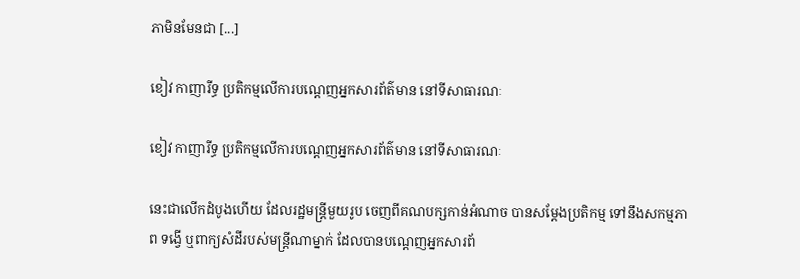ភាមិនមែនជា [...]

ខៀវ កាញារីទ្ធ ប្រតិកម្មលើការបណ្តេញអ្នកសារព័ត៌មាន នៅទីសាធារណៈ

ខៀវ កាញារីទ្ធ ប្រតិកម្មលើការបណ្តេញអ្នកសារព័ត៌មាន នៅទីសាធារណៈ

នេះជាលើកដំបូងហើយ ដែលរដ្ឋមន្ត្រីមួយរូប ចេញពីគណបក្សកាន់អំណាច បានសម្ដែងប្រតិកម្ម ទៅនឹងសកម្មភាព ទង្វើ ឬពាក្យសំដីរបស់មន្ត្រីណាម្នាក់ ដែលបានបណ្ដេញអ្នកសារព័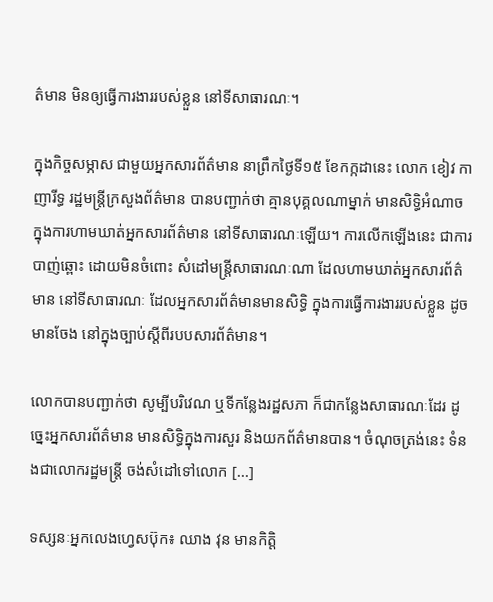ត៌មាន មិនឲ្យធ្វើការងាររបស់ខ្លួន នៅទីសាធារណៈ។

ក្នុងកិច្ចសម្ភាស ជាមួយអ្នកសារព័ត៌មាន នាព្រឹកថ្ងៃទី១៥ ខែកក្កដានេះ លោក ខៀវ កាញារីទ្ធ រដ្ឋមន្រ្តីក្រសួងព័ត៌មាន បានបញ្ជាក់ថា គ្មានបុគ្គលណាម្នាក់ មានសិទ្ធិអំណាច ក្នុងការហាមឃាត់អ្នកសារព័ត៌មាន នៅទីសាធារណៈឡើយ។ ការលើកឡើងនេះ ជាការបាញ់ឆ្ពោះ ដោយមិនចំពោះ សំដៅមន្រ្តីសាធារណៈណា ដែលហាមឃាត់អ្នកសារព័ត៌មាន នៅទីសាធារណៈ ដែលអ្នកសារព័ត៌មានមានសិទ្ធិ ក្នុងការធ្វើការងាររបស់ខ្លួន ដូចមានចែង នៅក្នុងច្បាប់ស្ដីពីរបបសារព័ត៌មាន។

លោកបានបញ្ជាក់ថា សូម្បីបរិវេណ ឬទីកន្លែងរដ្ឋសភា ក៏ជាកន្លែងសាធារណៈដែរ ដូច្នេះអ្នកសារព័ត៌មាន មានសិទ្ធិក្នុងការសួរ និងយកព័ត៌មានបាន។ ចំណុចត្រង់នេះ ទំនងជាលោករដ្ឋមន្ត្រី ចង់សំដៅទៅលោក [...]

ទស្សនៈអ្នកលេងហ្វេសប៊ុក៖ ឈាង វុន មានកិត្តិ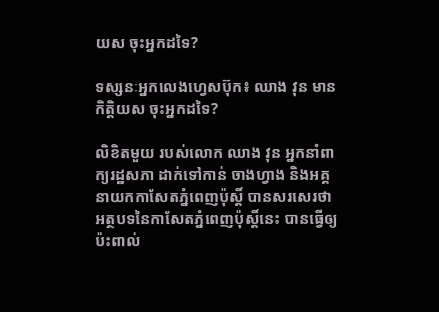យស ចុះអ្នកដទៃ?

ទស្សនៈអ្នកលេងហ្វេសប៊ុក៖ ឈាង វុន មានកិត្តិយស ចុះអ្នកដទៃ?

លិខិតមួយ របស់លោក ឈាង វុន អ្នកនាំពាក្យរដ្ឋសភា ដាក់ទៅកាន់ ចាងហ្វាង និងអគ្គនាយកកាសែតភ្នំពេញប៉ុស្តិ៍ បានសរសេរថា អត្ថបទនៃកាសែតភ្នំពេញប៉ុស្តិ៍នេះ បានធ្វើឲ្យប៉ះពាល់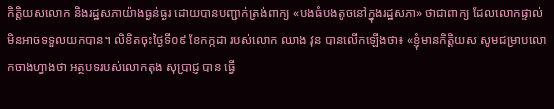កិត្តិយសលោក និងរដ្ឋសភាយ៉ាងធ្ងន់ធ្ងរ ដោយបានបញ្ជាក់ត្រង់ពាក្យ «បងធំបងតូចនៅក្នុងរដ្ឋសភា» ថាជាពាក្យ ដែលលោកផ្ទាល់ មិនអាចទទួលយកបាន។ លិខិតចុះថ្ងៃទី០៩ ខែកក្កដា របស់លោក ឈាង វុន បានលើកឡើងថា៖ «ខ្ញុំមានកិត្តិយស សូមជម្រាបលោកចាងហ្វាងថា អត្ថបទរបស់លោកតុង សុប្រាជ្ញ បាន ធ្វើ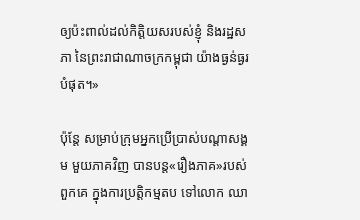ឲ្យប៉ះពាល់ដល់កិត្តិយសរបស់ខ្ញុំ និងរដ្ឋសភា នៃព្រះរាជាណាចក្រកម្ពុជា យ៉ាងធ្ងន់ធ្ងរបំផុត។»

ប៉ុន្តែ សម្រាប់ក្រុមអ្នកប្រើប្រាស់បណ្ដាសង្គម មួយភាគវិញ បានបន្ត«រឿងភាគ»របស់ពួកគេ ក្នុងការប្រត្តិកម្មតប ទៅលោក ឈា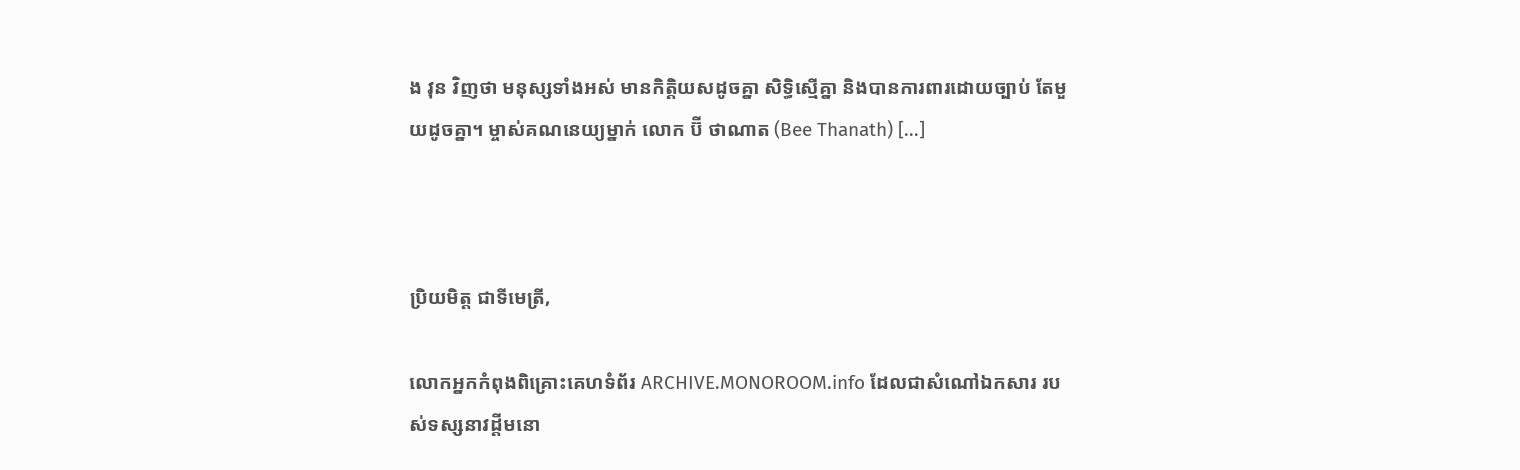ង វុន វិញថា មនុស្សទាំងអស់ មានកិតិ្តយសដូចគ្នា សិទ្ធិស្មើគ្នា និងបានការពារដោយច្បាប់ តែមួយដូចគ្នា។ ម្ចាស់គណនេយ្យម្នាក់ លោក ប៊ី ថាណាត (Bee Thanath) [...]



ប្រិយមិត្ត ជាទីមេត្រី,

លោកអ្នកកំពុងពិគ្រោះគេហទំព័រ ARCHIVE.MONOROOM.info ដែលជាសំណៅឯកសារ របស់ទស្សនាវដ្ដីមនោ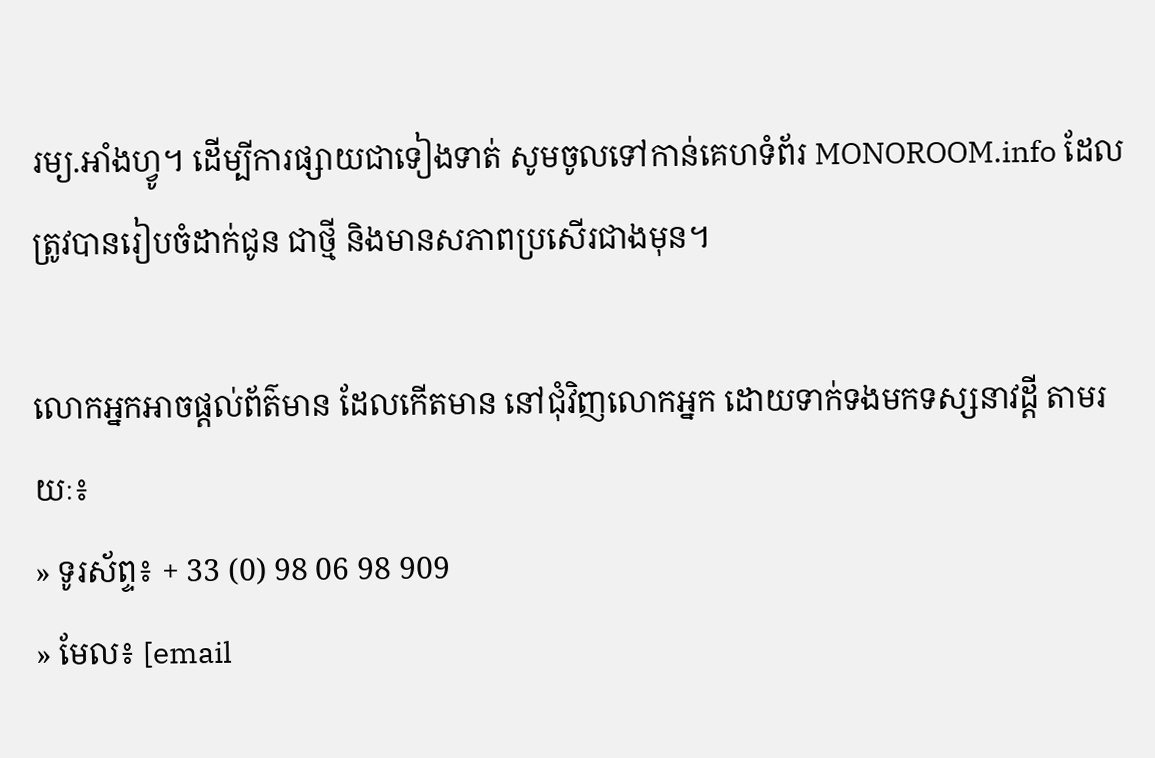រម្យ.អាំងហ្វូ។ ដើម្បីការផ្សាយជាទៀងទាត់ សូមចូលទៅកាន់គេហទំព័រ MONOROOM.info ដែលត្រូវបានរៀបចំដាក់ជូន ជាថ្មី និងមានសភាពប្រសើរជាងមុន។

លោកអ្នកអាចផ្ដល់ព័ត៌មាន ដែលកើតមាន នៅជុំវិញលោកអ្នក ដោយទាក់ទងមកទស្សនាវដ្ដី តាមរយៈ៖
» ទូរស័ព្ទ៖ + 33 (0) 98 06 98 909
» មែល៖ [email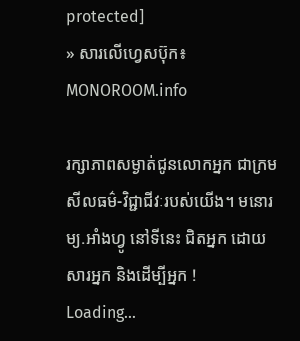protected]
» សារលើហ្វេសប៊ុក៖ MONOROOM.info

រក្សាភាពសម្ងាត់ជូនលោកអ្នក ជាក្រមសីលធម៌-វិជ្ជាជីវៈរបស់យើង។ មនោរម្យ.អាំងហ្វូ នៅទីនេះ ជិតអ្នក ដោយសារអ្នក និងដើម្បីអ្នក !
Loading...